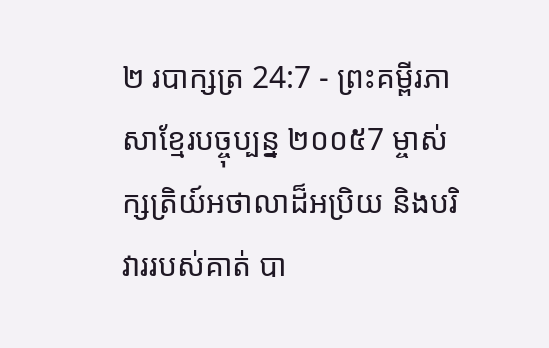២ របាក្សត្រ 24:7 - ព្រះគម្ពីរភាសាខ្មែរបច្ចុប្បន្ន ២០០៥7 ម្ចាស់ក្សត្រិយ៍អថាលាដ៏អប្រិយ និងបរិវាររបស់គាត់ បា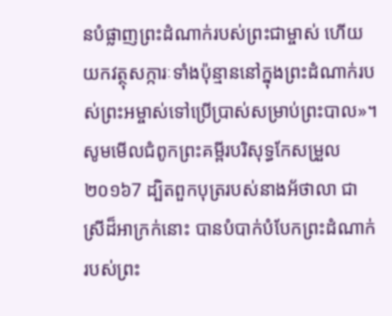នបំផ្លាញព្រះដំណាក់របស់ព្រះជាម្ចាស់ ហើយយកវត្ថុសក្ការៈទាំងប៉ុន្មាននៅក្នុងព្រះដំណាក់របស់ព្រះអម្ចាស់ទៅប្រើប្រាស់សម្រាប់ព្រះបាល»។ សូមមើលជំពូកព្រះគម្ពីរបរិសុទ្ធកែសម្រួល ២០១៦7 ដ្បិតពួកបុត្ររបស់នាងអ័ថាលា ជាស្រីដ៏អាក្រក់នោះ បានបំបាក់បំបែកព្រះដំណាក់របស់ព្រះ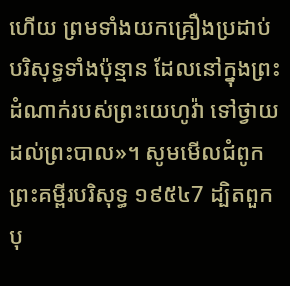ហើយ ព្រមទាំងយកគ្រឿងប្រដាប់បរិសុទ្ធទាំងប៉ុន្មាន ដែលនៅក្នុងព្រះដំណាក់របស់ព្រះយេហូវ៉ា ទៅថ្វាយដល់ព្រះបាល»។ សូមមើលជំពូកព្រះគម្ពីរបរិសុទ្ធ ១៩៥៤7 ដ្បិតពួកបុ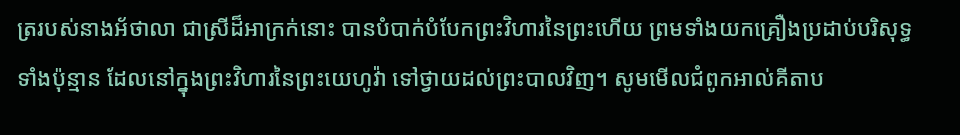ត្ររបស់នាងអ័ថាលា ជាស្រីដ៏អាក្រក់នោះ បានបំបាក់បំបែកព្រះវិហារនៃព្រះហើយ ព្រមទាំងយកគ្រឿងប្រដាប់បរិសុទ្ធទាំងប៉ុន្មាន ដែលនៅក្នុងព្រះវិហារនៃព្រះយេហូវ៉ា ទៅថ្វាយដល់ព្រះបាលវិញ។ សូមមើលជំពូកអាល់គីតាប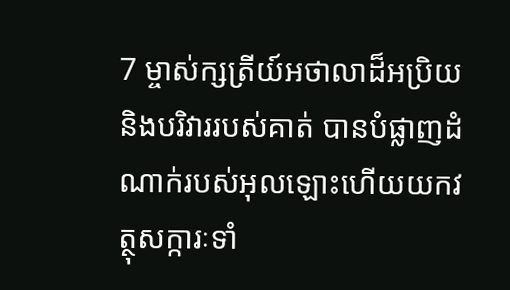7 ម្ចាស់ក្សត្រីយ៍អថាលាដ៏អប្រិយ និងបរិវាររបស់គាត់ បានបំផ្លាញដំណាក់របស់អុលឡោះហើយយកវត្ថុសក្ការៈទាំ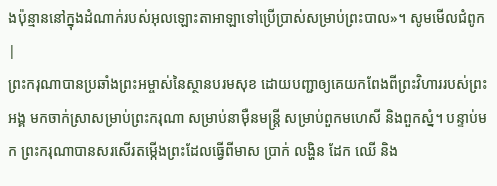ងប៉ុន្មាននៅក្នុងដំណាក់របស់អុលឡោះតាអាឡាទៅប្រើប្រាស់សម្រាប់ព្រះបាល»។ សូមមើលជំពូក |
ព្រះករុណាបានប្រឆាំងព្រះអម្ចាស់នៃស្ថានបរមសុខ ដោយបញ្ជាឲ្យគេយកពែងពីព្រះវិហាររបស់ព្រះអង្គ មកចាក់ស្រាសម្រាប់ព្រះករុណា សម្រាប់នាម៉ឺនមន្ត្រី សម្រាប់ពួកមហេសី និងពួកស្នំ។ បន្ទាប់មក ព្រះករុណាបានសរសើរតម្កើងព្រះដែលធ្វើពីមាស ប្រាក់ លង្ហិន ដែក ឈើ និង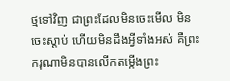ថ្មទៅវិញ ជាព្រះដែលមិនចេះមើល មិនចេះស្ដាប់ ហើយមិនដឹងអ្វីទាំងអស់ គឺព្រះករុណាមិនបានលើកតម្កើងព្រះ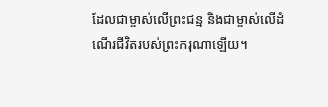ដែលជាម្ចាស់លើព្រះជន្ម និងជាម្ចាស់លើដំណើរជីវិតរបស់ព្រះករុណាឡើយ។